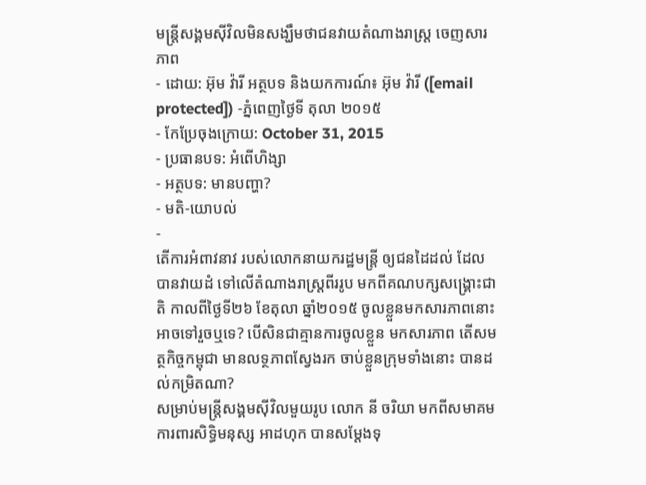មន្ត្រីសង្គមស៊ីវិលមិនសង្ឃឹមថាជនវាយតំណាងរាស្ត្រ ចេញសារភាព
- ដោយ: អ៊ុម វ៉ារី អត្ថបទ និងយកការណ៍៖ អ៊ុម វ៉ារី ([email protected]) -ភ្នំពេញថ្ងៃទី តុលា ២០១៥
- កែប្រែចុងក្រោយ: October 31, 2015
- ប្រធានបទ: អំពើហិង្សា
- អត្ថបទ: មានបញ្ហា?
- មតិ-យោបល់
-
តើការអំពាវនាវ របស់លោកនាយករដ្ឋមន្រ្តី ឲ្យជនដៃដល់ ដែលបានវាយដំ ទៅលើតំណាងរាស្ត្រពីររូប មកពីគណបក្សសង្គ្រោះជាតិ កាលពីថ្ងៃទី២៦ ខែតុលា ឆ្នាំ២០១៥ ចូលខ្លួនមកសារភាពនោះ អាចទៅរួចឬទេ? បើសិនជាគ្មានការចូលខ្លួន មកសារភាព តើសមត្ថកិច្ចកម្ពុជា មានលទ្ថភាពស្វែងរក ចាប់ខ្លួនក្រុមទាំងនោះ បានដល់កម្រិតណា?
សម្រាប់មន្ត្រីសង្គមស៊ីវិលមួយរូប លោក នី ចរិយា មកពីសមាគមការពារសិទ្ធិមនុស្ស អាដហុក បានសម្ដែងទុ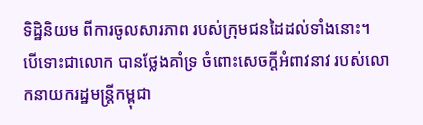ទិដ្ឋិនិយម ពីការចូលសារភាព របស់ក្រុមជនដៃដល់ទាំងនោះ។ បើទោះជាលោក បានថ្លែងគាំទ្រ ចំពោះសេចក្តីអំពាវនាវ របស់លោកនាយករដ្ឋមន្រ្តីកម្ពុជា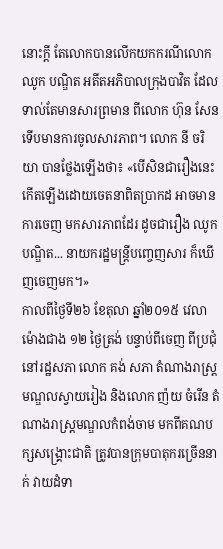នោះក្ដី តែលោកបានលើកយកករណីលោក ឈូក បណ្ឌិត អតីតអភិបាលក្រុងបាវិត ដែលទាល់តែមានសារព្រមាន ពីលោក ហ៊ុន សែន ទើបមានការចូលសារភាព។ លោក នី ចរិយា បានថ្លែងឡើងថា៖ «បើសិនជារឿងនេះ កើតឡើងដោយចេតនាពិតប្រាកដ អាចមានការចេញ មកសារភាពដែរ ដូចជារឿង ឈូក បណ្ឌិត... នាយករដ្ឋមន្រ្តីបញ្ចេញសារ ក៏ឃើញចេញមក។»
កាលពីថ្ងៃទី២៦ ខែតុលា ឆ្នាំ២០១៥ វេលាម៉ោងជាង ១២ ថ្ងៃត្រង់ បន្ទាប់ពីចេញ ពីប្រជុំនៅរដ្ឋសភា លោក គង់ សភា តំណាងរាស្រ្តមណ្ឌលស្វាយរៀង និងលោក ញ៉យ ចំរើន តំណាងរាស្រ្តមណ្ឌលកំពង់ចាម មកពីគណបក្សសង្គ្រោះជាតិ ត្រូវបានក្រុមបាតុករច្រើននាក់ វាយដំទា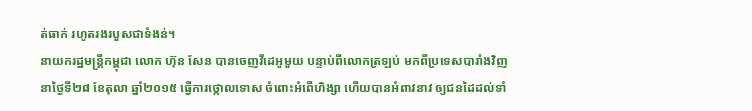ត់ធាក់ រហូតរងរបួសជាទំងន់។
នាយករដ្ឋមន្ត្រីកម្ពុជា លោក ហ៊ុន សែន បានចេញវីដេអូមួយ បន្ទាប់ពីលោកត្រឡប់ មកពីប្រទេសបារាំងវិញ នាថ្ងៃទី២៨ ខែតុលា ឆ្នាំ២០១៥ ធ្វើការថ្កោលទោស ចំពោះអំពើហិង្សា ហើយបានអំពាវនាវ ឲ្យជនដៃដល់ទាំ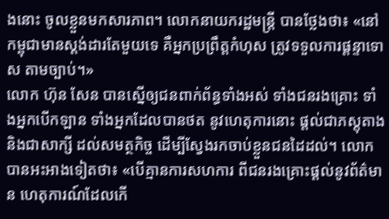ងនោះ ចូលខ្លួនមកសារភាព។ លោកនាយករដ្ឋមន្រ្តី បានថ្លែងថា៖ «នៅកម្ពុជាមានស្តង់ដារតែមួយទេ គឺអ្នកប្រព្រឹត្តកំហុស ត្រូវទទួលការផ្តន្ទាទោស តាមច្បាប់។»
លោក ហ៊ុន សែន បានស្នើឲ្យជនពាក់ព័ន្ធទាំងអស់ ទាំងជនរងគ្រោះ ទាំងអ្នកបើកឡាន ទាំងអ្នកដែលបានថត នូវហេតុការនោះ ផ្តល់ជាភស្តុតាង និងជាសាក្សី ដល់សមត្ថកិច្ច ដើម្បីស្វែងរកចាប់ខ្លួនជនដៃដល់។ លោកបានអះអាងទៀតថា៖ «បើគ្មានការសហការ ពីជនរងគ្រោះផ្តល់នូវព័ត៌មាន ហេតុការណ៍ដែលកើ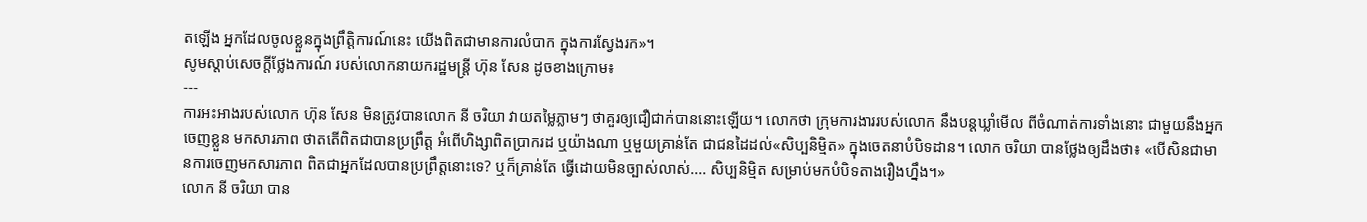តឡើង អ្នកដែលចូលខ្លួនក្នុងព្រឹត្តិការណ៍នេះ យើងពិតជាមានការលំបាក ក្នុងការស្វែងរក»។
សូមស្តាប់សេចក្តីថ្លែងការណ៍ របស់លោកនាយករដ្ឋមន្រ្តី ហ៊ុន សែន ដូចខាងក្រោម៖
---
ការអះអាងរបស់លោក ហ៊ុន សែន មិនត្រូវបានលោក នី ចរិយា វាយតម្លៃភ្លាមៗ ថាគួរឲ្យជឿជាក់បាននោះឡើយ។ លោកថា ក្រុមការងាររបស់លោក នឹងបន្តឃ្លាំមើល ពីចំណាត់ការទាំងនោះ ជាមួយនឹងអ្នកចេញខ្លួន មកសារភាព ថាតតើពិតជាបានប្រព្រឹត្ត អំពើហិង្សាពិតប្រាករដ ឬយ៉ាងណា ឬមួយគ្រាន់តែ ជាជនដៃដល់«សិប្បនិម្មិត» ក្នុងចេតនាបំបិទដាន។ លោក ចរិយា បានថ្លែងឲ្យដឹងថា៖ «បើសិនជាមានការចេញមកសារភាព ពិតជាអ្នកដែលបានប្រព្រឹត្តនោះទេ? ឬក៏គ្រាន់តែ ធ្វើដោយមិនច្បាស់លាស់.... សិប្បនិម្មិត សម្រាប់មកបំបិទតាងរឿងហ្នឹង។»
លោក នី ចរិយា បាន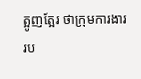ត្អូញត្អែរ ថាក្រុមការងាររប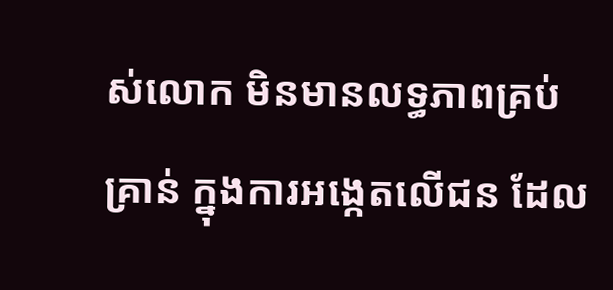ស់លោក មិនមានលទ្ធភាពគ្រប់គ្រាន់ ក្នុងការអង្កេតលើជន ដែល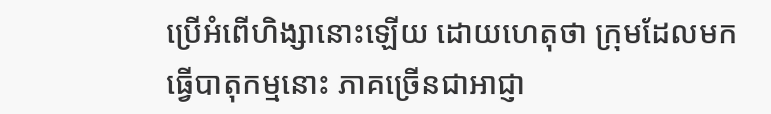ប្រើអំពើហិង្សានោះឡើយ ដោយហេតុថា ក្រុមដែលមកធ្វើបាតុកម្មនោះ ភាគច្រើនជាអាជ្ញា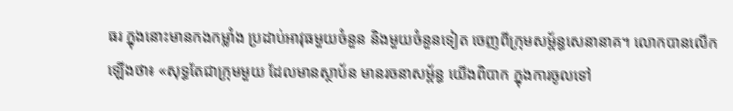ធរ ក្នុងនោះមានកងកម្លាំង ប្រដាប់អាវុធមួយចំនួន និងមួយចំនួនទៀត ចេញពីក្រុមសម្ព័ន្ធសេនានាគ។ លោកបានលើកឡើងថា៖ «សុទ្ធតែជាក្រុមមួយ ដែលមានស្ថាប័ន មានរចនាសម័្ពន្ធ យើងពិបាក ក្នុងការចូលទៅ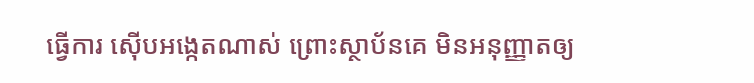ធ្វើការ ស៊ើបអង្កេតណាស់ ព្រោះស្ថាប័នគេ មិនអនុញ្ញាតឲ្យ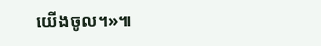យើងចូល។»៕